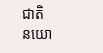ជាតិ
នយោ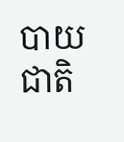បាយជាតិ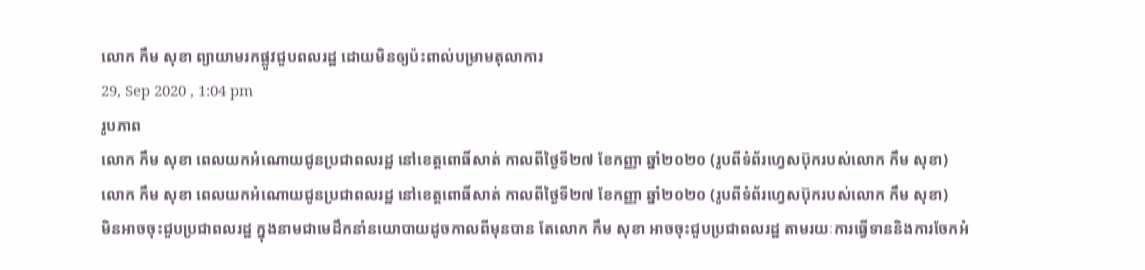លោក កឹម សុខា ព្យាយាមរកផ្លូវជួបពលរដ្ឋ ដោយមិនឲ្យប៉ះពាល់បម្រាមតុលាការ
29, Sep 2020 , 1:04 pm
រូបភាព
លោក កឹម សុខា ពេលយកអំណោយជូនប្រជាពលរដ្ឋ នៅខេត្តពោធិ៍សាត់ កាលពីថ្ងៃទី២៧ ខែកញ្ញា ឆ្នាំ២០២០ (រូបពីទំព័រហ្វេសប៊ុករបស់លោក កឹម សុខា)
លោក កឹម សុខា ពេលយកអំណោយជូនប្រជាពលរដ្ឋ នៅខេត្តពោធិ៍សាត់ កាលពីថ្ងៃទី២៧ ខែកញ្ញា ឆ្នាំ២០២០ (រូបពីទំព័រហ្វេសប៊ុករបស់លោក កឹម សុខា)
មិនអាចចុះជួបប្រជាពលរដ្ឋ ក្នុងនាមជាមេដឹកនាំនយោបាយដូចកាលពីមុនបាន តែលោក កឹម សុខា អាចចុះជួបប្រជាពលរដ្ឋ តាមរយៈការធ្វើទាននិងការចែកអំ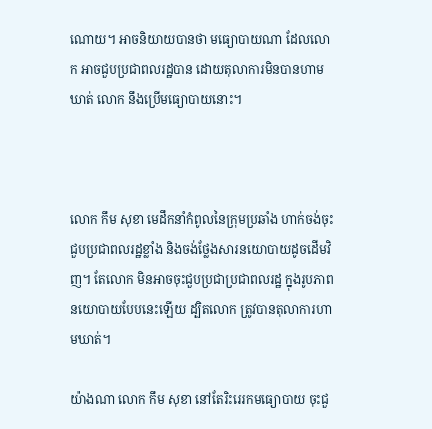ណោយ។ អាចនិយាយបានថា មធ្យោបាយណា ដែលលោក អាចជួបប្រជាពលរដ្ឋបាន ដោយតុលាការមិនបានហាមឃាត់ លោក នឹងប្រើមធ្យោបាយនោះ។



លោក កឹម សុខា មេដឹកនាំកំពូលនៃក្រុមប្រឆាំង ហាក់ចង់ចុះជួបប្រជាពលរដ្ឋខ្លាំង និងចង់ថ្លែងសារនយោបាយដូចដើមវិញ។ តែលោក មិនអាចចុះជួបប្រជាប្រជាពលរដ្ឋ ក្នុងរូបភាពនយោបាយបែបនេះឡើយ ដ្បិតលោក ត្រូវបានតុលាការហាមឃាត់។

យ៉ាងណា លោក កឹម សុខា នៅតែរិះរេរកមធ្យោបាយ ចុះជួ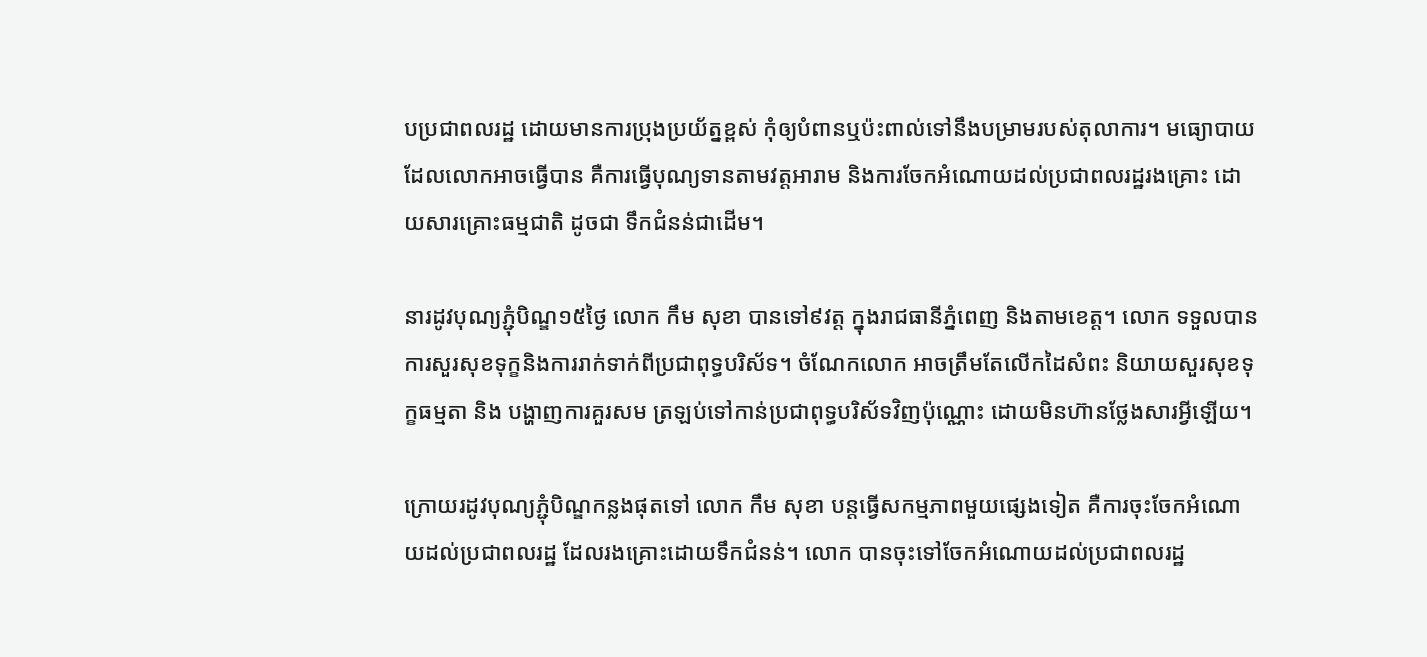បប្រជាពលរដ្ឋ ដោយមានការប្រុងប្រយ័ត្នខ្ពស់ កុំឲ្យបំពានឬប៉ះពាល់ទៅនឹងបម្រាមរបស់តុលាការ។ មធ្យោបាយ ដែលលោកអាចធ្វើបាន គឺការធ្វើបុណ្យទានតាមវត្តអារាម និងការចែកអំណោយដល់ប្រជាពលរដ្ឋរងគ្រោះ ដោយសារគ្រោះធម្មជាតិ ដូចជា ទឹកជំនន់ជាដើម។

នារដូវបុណ្យភ្ជុំបិណ្ឌ១៥ថ្ងៃ លោក កឹម សុខា បានទៅ៩វត្ត ក្នុងរាជធានីភ្នំពេញ និងតាមខេត្ត។ លោក ទទួលបានការសួរសុខទុក្ខនិងការរាក់ទាក់ពីប្រជាពុទ្ធបរិស័ទ។ ចំណែកលោក អាចត្រឹមតែលើកដៃសំពះ និយាយសួរសុខទុក្ខធម្មតា និង បង្ហាញការគួរសម ត្រឡប់ទៅកាន់ប្រជាពុទ្ធបរិស័ទវិញប៉ុណ្ណោះ ដោយមិនហ៊ានថ្លែងសារអ្វីឡើយ។

ក្រោយរដូវបុណ្យភ្ជុំបិណ្ឌកន្លងផុតទៅ លោក កឹម សុខា បន្តធ្វើសកម្មភាពមួយផ្សេងទៀត គឺការចុះចែកអំណោយដល់ប្រជាពលរដ្ឋ ដែលរងគ្រោះដោយទឹកជំនន់។ លោក បានចុះទៅចែកអំណោយដល់ប្រជាពលរដ្ឋ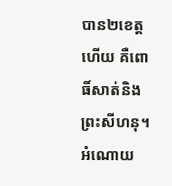បាន២ខេត្តហើយ គឺពោធិ៍សាត់និងព្រះសីហនុ។ អំណោយ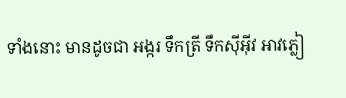ទាំងនោះ មានដូចជា អង្ករ ទឹកត្រី ទឹកស៊ីអ៊ីវ អាវភ្លៀ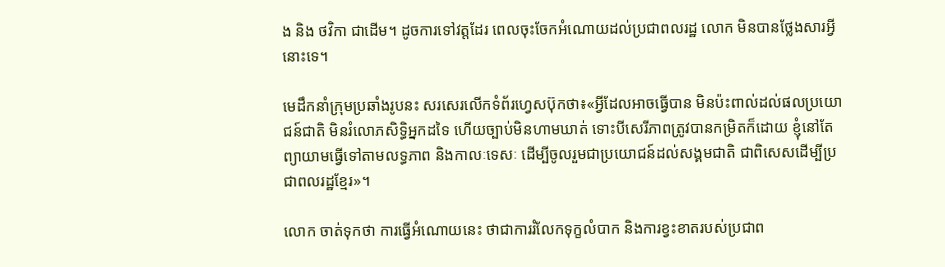ង និង ថវិកា ជាដើម។ ដូចការទៅវត្តដែរ ពេលចុះចែកអំណោយដល់ប្រជាពលរដ្ឋ លោក មិនបានថ្លែងសារអ្វីនោះទេ។

មេដឹកនាំក្រុមប្រឆាំងរូបនះ សរសេរលើកទំព័រហ្វេសប៊ុកថា៖«អ្វីដែលអាចធ្វើបាន មិនប៉ះពាល់ដល់ផលប្រយោជន៍ជាតិ មិនរំលោភសិទ្ធិអ្នកដទៃ ហើយច្បាប់មិនហាមឃាត់ ទោះបីសេរីភាពត្រូវបានកម្រិតក៏ដោយ ខ្ញុំនៅតែព្យាយាមធ្វើទៅតាមលទ្ធភាព និងកាលៈទេសៈ ដើម្បីចូលរួមជាប្រយោជន៍ដល់សង្គមជាតិ ជាពិសេសដើម្បីប្រជាពលរដ្ឋខ្មែរ»។

លោក ចាត់ទុកថា ការធ្វើអំណោយនេះ ថាជាការរំលែកទុក្ខលំបាក និងការខ្វះខាតរបស់ប្រជាព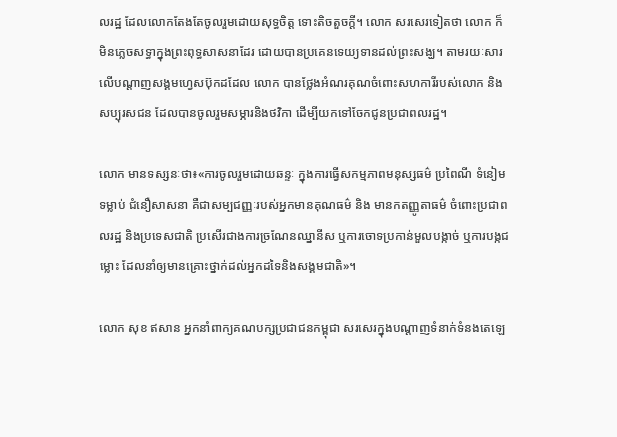លរដ្ឋ ដែលលោកតែងតែចូលរួមដោយសុទ្ធចិត្ត ទោះតិចតួចក្តី។ លោក សរសេរទៀតថា លោក ក៏មិនភ្លេចសទ្ធាក្នុងព្រះពុទ្ធសាសនាដែរ ដោយបានប្រគេនទេយ្យទានដល់ព្រះសង្ឃ។ តាមរយៈសារលើបណ្តាញសង្គមហ្វេសប៊ុកដដែល លោក បានថ្លែងអំណរគុណចំពោះសហការីរបស់លោក និងសប្បុរសជន ដែលបានចូលរួមសម្ភារនិងថវិកា ដើម្បីយកទៅចែកជូនប្រជាពលរដ្ឋ។

លោក មានទស្សនៈថា៖«ការចូលរួមដោយឆន្ទៈ ក្នុងការធ្វើសកម្មភាពមនុស្សធម៌ ប្រពៃណី ទំនៀមទម្លាប់ ជំនឿសាសនា គឺជាសម្បជញ្ញៈរបស់អ្នកមានគុណធម៌ និង មានកតញ្ញូតាធម៌ ចំពោះប្រជាពលរដ្ឋ និងប្រទេសជាតិ ប្រសើរជាងការច្រណែនឈ្នានីស ឬការចោទប្រកាន់មួលបង្កាច់ ឬការបង្កជម្លោះ ដែលនាំឲ្យមានគ្រោះថ្នាក់ដល់អ្នកដទៃនិងសង្គមជាតិ»។

លោក សុខ ឥសាន អ្នកនាំពាក្យគណបក្សប្រជាជនកម្ពុជា សរសេរក្នុងបណ្តាញទំនាក់ទំនងតេឡេ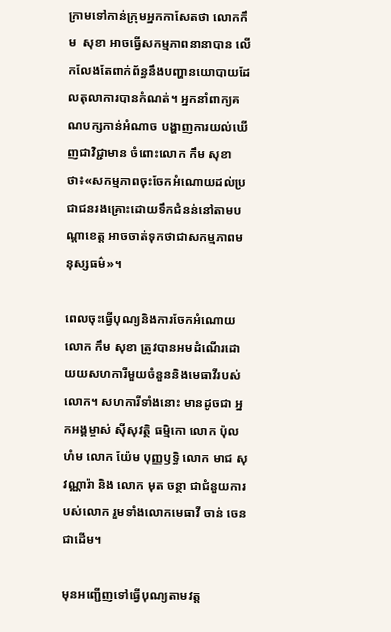ក្រាមទៅកាន់ក្រុមអ្នកកាសែតថា លោកកឹម  សុខា អាចធ្វើសកម្មភាពនានាបាន លើកលែងតែពាក់ព័ន្ធនឹងបញ្ហានយោបាយដែលតុលាការបានកំណត់។ អ្នកនាំពាក្យគណបក្សកាន់អំណាច បង្ហាញការយល់ឃើញជាវិជ្ជាមាន ចំពោះលោក កឹម សុខា ថា៖«សកម្មភាពចុះចែកអំណោយដល់ប្រជាជនរងគ្រោះដោយទឹកជំនន់នៅតាមបណ្តាខេត្ត អាចចាត់ទុកថាជាសកម្មភាពមនុស្សធម៌»។

ពេលចុះធ្វើបុណ្យនិងការចែកអំណោយ លោក កឹម សុខា ត្រូវបានអមដំណើរដោយយសហការីមួយចំនួននិងមេធាវីរបស់លោក។ សហការីទាំងនោះ មានដូចជា អ្នកអង្គម្ចាស់ ស៊ីសុវត្ថិ ធម្មិកោ លោក ប៉ុល ហំម លោក យ៉ែម បុញ្ញឫទ្ធិ លោក មាជ សុវណ្ណារ៉ា និង លោក មុត ចន្ថា ជាជំនួយការបស់លោក រួមទាំងលោកមេធាវី ចាន់ ចេន ជាដើម។

មុនអញ្ជើញទៅធ្វើបុណ្យតាមវត្ត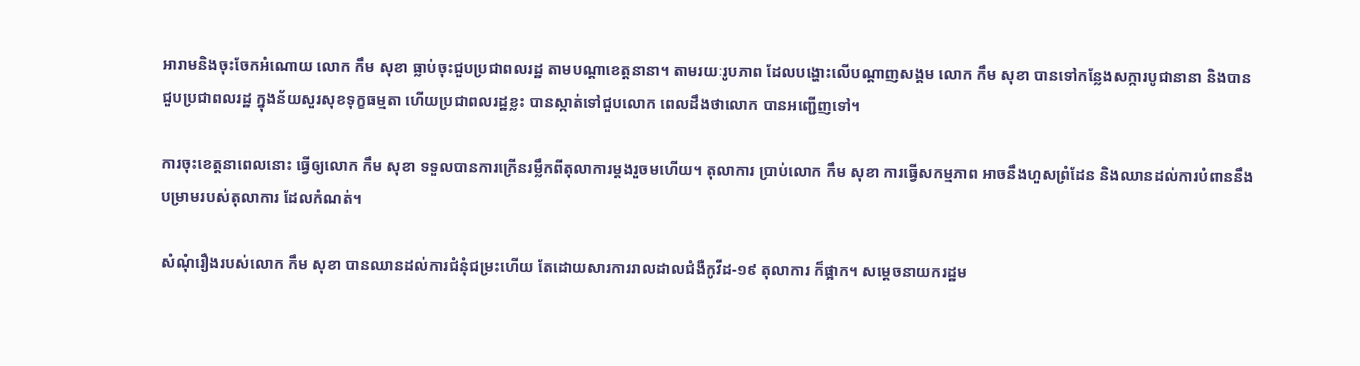អារាមនិងចុះចែកអំណោយ លោក កឹម សុខា ធ្លាប់ចុះជួបប្រជាពលរដ្ឋ តាមបណ្តាខេត្តនានា។ តាមរយៈរូបភាព ដែលបង្ហោះលើបណ្តាញសង្គម លោក កឹម សុខា បានទៅកន្លែងសក្ការបូជានានា និងបានជួបប្រជាពលរដ្ឋ ក្នុងន័យសួរសុខទុក្ខធម្មតា ហើយប្រជាពលរដ្ឋខ្លះ បានស្កាត់ទៅជួបលោក ពេលដឹងថាលោក បានអញ្ជើញទៅ។

ការចុះខេត្តនាពេលនោះ ធ្វើឲ្យលោក កឹម សុខា ទទួលបានការក្រើនរម្លឹកពីតុលាការម្តងរួចមហើយ។ តុលាការ ប្រាប់លោក កឹម សុខា ការធ្វើសកម្មភាព អាចនឹងហួសព្រំដែន និងឈានដល់ការបំពាននឹងបម្រាមរបស់តុលាការ ដែលកំណត់។

សំណុំរឿងរបស់លោក កឹម សុខា បានឈានដល់ការជំនុំជម្រះហើយ តែដោយសារការរាលដាលជំងឺកូវីដ-១៩ តុលាការ ក៏ផ្អាក។ សម្តេចនាយករដ្ឋម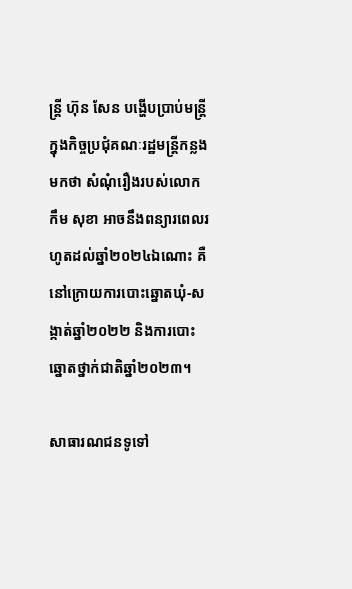ន្រ្តី ហ៊ុន សែន បង្ហើបប្រាប់មន្រ្តី ក្នុងកិច្ចប្រជុំគណៈរដ្ឋមន្រ្តីកន្លងមកថា សំណុំរឿងរបស់លោក កឹម សុខា អាចនឹងពន្យារពេលរហូតដល់ឆ្នាំ២០២៤ឯណោះ គឺនៅក្រោយការបោះឆ្នោតឃុំ-សង្កាត់ឆ្នាំ២០២២ និងការបោះឆ្នោតថ្នាក់ជាតិឆ្នាំ២០២៣។

សាធារណជនទូទៅ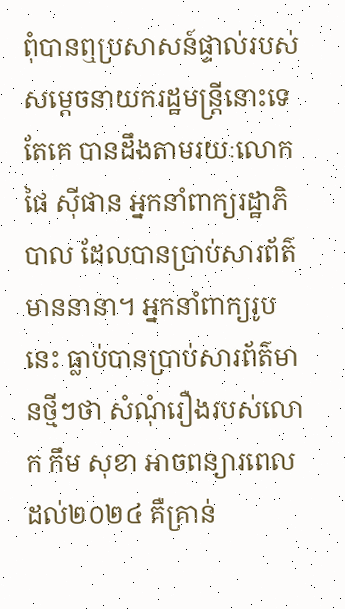ពុំបានឮប្រសាសន៍ផ្ទាល់របស់សម្តេចនាយករដ្ឋមន្រ្តីនោះទេ តែគេ បានដឹងតាមរយៈលោក ផៃ ស៊ីផាន អ្នកនាំពាក្យរដ្ឋាភិបាល ដែលបានប្រាប់សារព័ត៌មាននានា។ អ្នកនាំពាក្យរូបនេះ ធ្លាប់បានប្រាប់សារព័ត៌មានថ្មីៗថា សំណុំរឿងរបស់លោក កឹម សុខា អាចពន្យារពេលដល់២០២៤ គឺគ្រាន់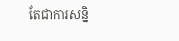តែជាការសន្និ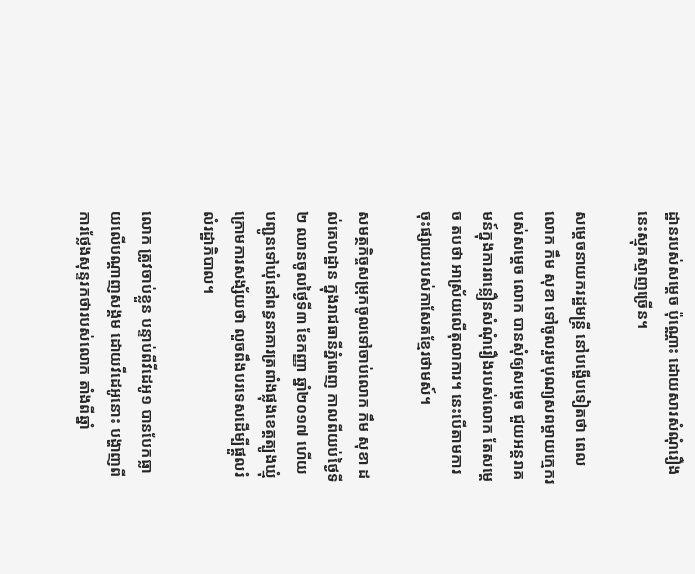ដ្ឋានរបស់សម្តេច ប៉ុណ្ណោះ ដោយសារសំណុំរឿងនេះស្មុគស្មាញច្រើន។

សម្តេចនាយករដ្ឋមន្រ្តី នៅបង្ហើបទៀតថា ពេលលោក កឹម សុខា ទៅចូលរួមបុណ្យសពម្តាយក្មេករបស់សម្តេច លោក បានសុំឲ្យសម្តេច ជួយអន្តរាគមន៍ក្នុងការពន្លឿនសំណុំរឿងរបស់លោក តែសម្តេច តបថា អាស្រ័យលើតុលាការ។ នេះបើតាមការចុះផ្សាយរបស់កាសែតខ្មែរថាមស៍។

សមត្ថកិច្ចសម្រុកចូលទៅចាប់លោក កឹម សុខា ដល់គេហដ្ឋាន ក្នុងរាជធានីភ្នំពេញ កាលពីយប់ថ្ងៃទី២ ឈានចូលថ្ងៃទី៣ ខែកញ្ញា ឆ្នាំ២០១៧ ហើយបញ្ជូនទៅឃុំនៅពន្ធនាគារត្រពាំងផ្លុងខេត្តត្បូងឃ្មុំ ក្រោមការសង្ស័យថា លួចពឹងបរទេសដើម្បីផ្តួលរំលំរដ្ឋាភិបាល។

លោក ត្រូវចាប់ខ្លួន បន្ទាប់ពីវីដេអូ១ បានបែកធ្លាយលើបណ្តាញសង្គម ដោយវីដេអូនោះ បង្ហាញពីការថ្លែងសុន្ទរកថារបស់លោក តាំងពីឆ្នាំ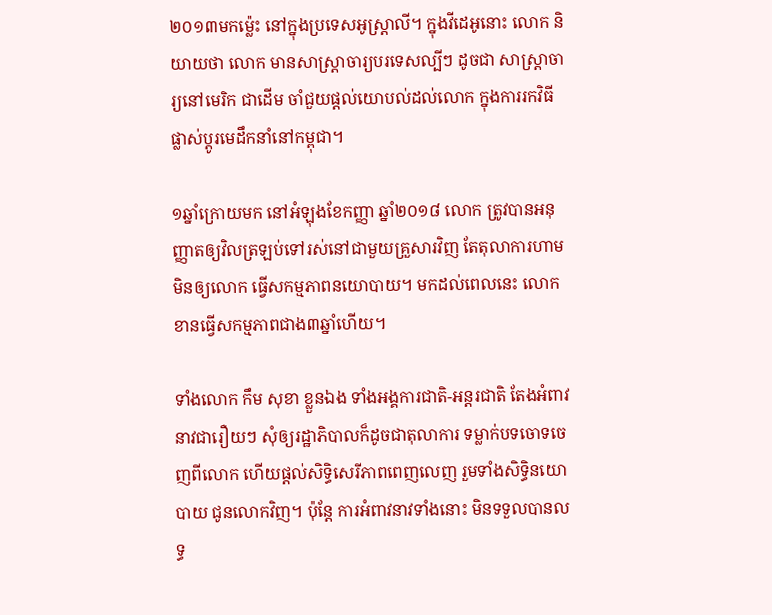២០១៣មកម្ល៉េះ នៅក្នុងប្រទេសអូស្រ្តាលី។ ក្នុងវីដេអូនោះ លោក និយាយថា លោក មានសាស្រ្តាចារ្យបរទេសល្បីៗ ដូចជា សាស្រ្តាចារ្យនៅមេរិក ជាដើម ចាំជួយផ្តល់យោបល់ដល់លោក ក្នុងការរកវិធីផ្លាស់ប្តូរមេដឹកនាំនៅកម្ពុជា។

១ឆ្នាំក្រោយមក នៅអំឡុងខែកញ្ញា ឆ្នាំ២០១៨ លោក ត្រូវបានអនុញ្ញាតឲ្យវិលត្រឡប់ទៅរស់នៅជាមួយគ្រួសារវិញ តែតុលាការហាមមិនឲ្យលោក ធ្វើសកម្មភាពនយោបាយ។ មកដល់ពេលនេះ លោក ខានធ្វើសកម្មភាពជាង៣ឆ្នាំហើយ។

ទាំងលោក កឹម សុខា ខ្លួនឯង ទាំងអង្គការជាតិ-អន្តរជាតិ តែងអំពាវនាវជារឿយៗ សុំឲ្យរដ្ឋាភិបាលក៏ដូចជាតុលាការ ទម្លាក់បទចោទចេញពីលោក ហើយផ្តល់សិទ្ធិសេរីភាពពេញលេញ រួមទាំងសិទ្ធិនយោបាយ ជូនលោកវិញ។ ប៉ុន្តែ ការអំពាវនាវទាំងនោះ មិនទទួលបានលទ្ធ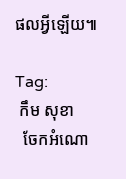ផលអ្វីឡើយ៕

Tag:
 កឹម សុខា
  ចែកអំណោ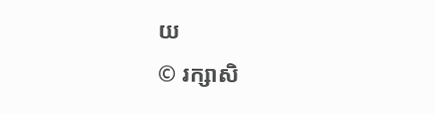យ
© រក្សាសិ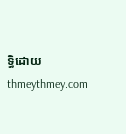ទ្ធិដោយ thmeythmey.com